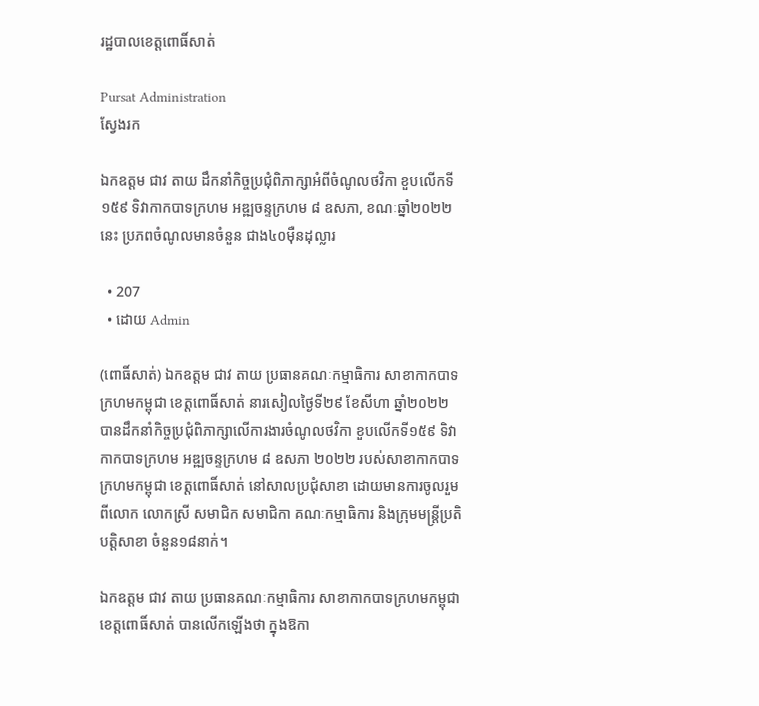រដ្ឋបាលខេត្តពោធិ៍សាត់

Pursat Administration
ស្វែងរក

ឯកឧត្តម ជាវ តាយ ដឹកនាំកិច្ចប្រជុំពិភាក្សាអំពីចំណូលថវិកា ខួបលើកទី១៥៩ ទិវាកាកបាទក្រហម អឌ្ឍចន្ទក្រហម ៨ ឧសភា, ខណៈឆ្នាំ២០២២នេះ ប្រភពចំណូលមានចំនួន ជាង៤០ម៉ឺនដុល្លារ

  • 207
  • ដោយ Admin

(ពោធិ៍សាត់) ឯកឧត្តម ជាវ តាយ ប្រធានគណៈកម្មាធិការ សាខាកាកបាទក្រហមកម្ពុជា ខេត្តពោធិ៍សាត់ នារសៀលថ្ងៃទី២៩ ខែសីហា ឆ្នាំ២០២២ បានដឹកនាំកិច្ចប្រជុំពិភាក្សាលើការងារចំណូលថវិកា ខួបលើកទី១៥៩ ទិវាកាកបាទក្រហម អឌ្ឍចន្ទក្រហម ៨ ឧសភា ២០២២ របស់សាខាកាកបាទក្រហមកម្ពុជា ខេត្តពោធិ៍សាត់ នៅសាលប្រជុំសាខា ដោយមានការចូលរួមពីលោក លោកស្រី សមាជិក សមាជិកា គណៈកម្មាធិការ និងក្រុមមន្ត្រីប្រតិបត្តិសាខា ចំនួន១៨នាក់។

ឯកឧត្តម ជាវ តាយ ប្រធានគណៈកម្មាធិការ សាខាកាកបាទក្រហមកម្ពុជា ខេត្តពោធិ៍សាត់ បានលើកឡើងថា ក្នុងឱកា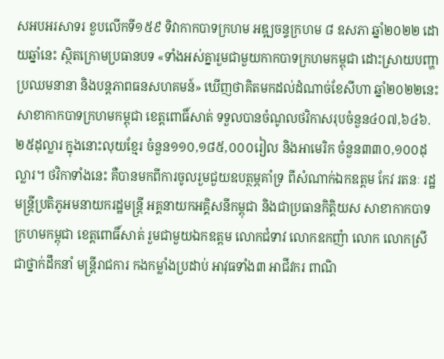សអបអរសាទរ ខួបលើកទី១៥៩ ទិវាកាកបាទក្រហម អឌ្ឍចន្ទក្រហម ៨ ឧសភា ឆ្នាំ២០២២ ដោយឆ្នាំនេះ ស្ថិតក្រោមប្រធានបទ «ទាំងអស់គ្នារួមជាមួយកាកបាទក្រហមកម្ពុជា ដោះស្រាយបញ្ហាប្រឈមនានា និងបន្តភាពធនសហគមន៍» ឃើញថាគិតមកដល់ដំណាច់ខែសីហា ឆ្នាំ២០២២នេះ សាខាកាកបាទក្រហមកម្ពុជា ខេត្តពោធិ៍សាត់ ទទួលបានចំណូលថវិកាសរុបចំនួន៤០៧,៦៤៦.២៥ដុល្លារ ក្នុងនោះលុយខ្មែរ ចំនួន១១០,១៨៥,០០០រៀល និងអាមេរិក ចំនួន៣៣០,១០០ដុល្លារ។ ថវិកាទាំងនេះ គឺបានមកពីការចូលរួមជួយឧបត្ថម្ភគាំទ្រ ពីសំណាក់ឯកឧត្តម កែវ រតនៈ រដ្ឋមន្ត្រីប្រតិភូអមនាយករដ្ឋមន្ត្រី អគ្គនាយកអគ្គិសនីកម្ពុជា និងជាប្រធានកិត្តិយស សាខាកាកបាទក្រហមកម្ពុជា ខេត្តពោធិ៍សាត់ រួមជាមួយឯកឧត្តម លោកជំទាវ លោកឧកញ៉ា លោក លោកស្រី ជាថ្នាក់ដឹកនាំ មន្ត្រីរាជការ កងកម្លាំងប្រដាប់ អាវុធទាំង៣ អាជីវករ ពាណិ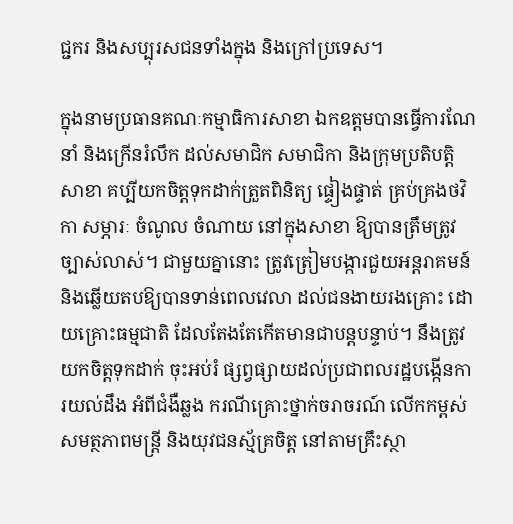ជ្ជករ និងសប្បុរសជនទាំងក្នុង និងក្រៅប្រទេស។

ក្នុងនាមប្រធានគណៈកម្មាធិការសាខា ឯកឧត្តមបានធ្វើការណែនាំ និងក្រើនរំលឹក ដល់សមាជិក សមាជិកា និងក្រុមប្រតិបត្តិសាខា គប្បីយកចិត្តទុកដាក់ត្រួតពិនិត្យ ផ្ទៀងផ្ទាត់ គ្រប់គ្រងថវិកា សម្ភារៈ ចំណូល ចំណាយ នៅក្នុងសាខា ឱ្យបានត្រឹមត្រូវច្បាស់លាស់។ ជាមួយគ្នានោះ ត្រូវត្រៀមបង្ការជួយអន្តរាគមន៍ និងឆ្លើយតបឱ្យបានទាន់ពេលវេលា ដល់ជនងាយរងគ្រោះ ដោយគ្រោះធម្មជាតិ ដែលតែងតែកើតមានជាបន្តបន្ទាប់។ នឹងត្រូវយកចិត្តទុកដាក់ ចុះអប់រំ ផ្សព្វផ្សាយដល់ប្រជាពលរដ្ឋបង្កើនការយល់ដឹង អំពីជំងឺឆ្លង ករណីគ្រោះថ្នាក់ចរាចរណ៍ លើកកម្ពស់សមត្ថភាពមន្ត្រី និងយុវជនស្ម័គ្រចិត្ត នៅតាមគ្រឹះស្ថា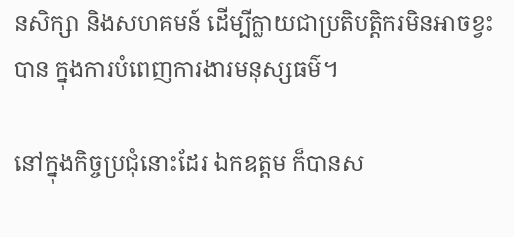នសិក្សា និងសហគមន៍ ដើម្បីក្លាយជាប្រតិបត្តិករមិនអាចខ្វះបាន ក្នុងការបំពេញការងារមនុស្សធម៌។

នៅក្នុងកិច្ចប្រជុំនោះដែរ ឯកឧត្តម ក៏បានស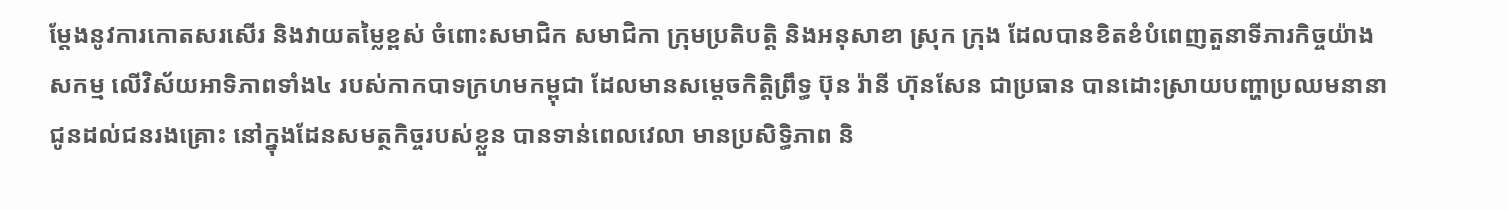ម្តែងនូវការកោតសរសើរ និងវាយតម្លៃខ្ពស់ ចំពោះសមាជិក សមាជិកា ក្រុមប្រតិបត្តិ និងអនុសាខា ស្រុក ក្រុង ដែលបានខិតខំបំពេញតួនាទីភារកិច្ចយ៉ាងសកម្ម លើវិស័យអាទិភាពទាំង៤ របស់កាកបាទក្រហមកម្ពុជា ដែលមានសម្តេចកិត្តិព្រឹទ្ធ ប៊ុន រ៉ានី ហ៊ុនសែន ជាប្រធាន បានដោះស្រាយបញ្ហាប្រឈមនានា ជូនដល់ជនរងគ្រោះ នៅក្នុងដែនសមត្ថកិច្ចរបស់ខ្លួន បានទាន់ពេលវេលា មានប្រសិទ្ធិភាព និ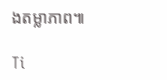ងតម្លាភាព៕

Ti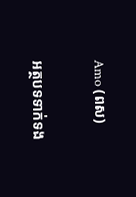Amo (ពស)

អត្ថបទទាក់ទង